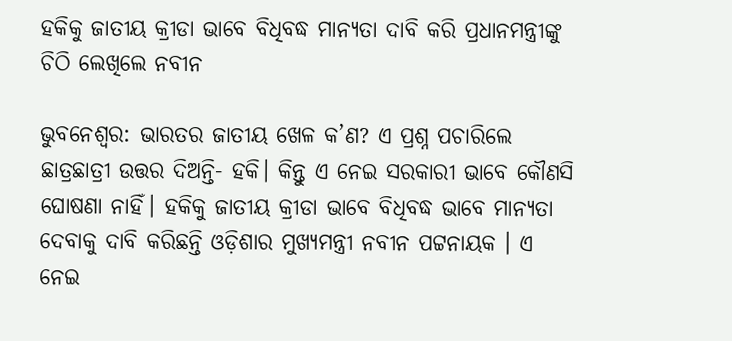ହକିକୁ ଜାତୀୟ କ୍ରୀଡା ଭାବେ ବିଧିବଦ୍ଧ ମାନ୍ୟତା ଦାବି କରି ପ୍ରଧାନମନ୍ତ୍ରୀଙ୍କୁ ଚିଠି ଲେଖିଲେ ନବୀନ

ଭୁବନେଶ୍ୱର: ଭାରତର ଜାତୀୟ ଖେଳ କ’ଣ? ଏ ପ୍ରଶ୍ନ ପଚାରିଲେ ଛାତ୍ରଛାତ୍ରୀ ଉତ୍ତର ଦିଅନ୍ତି- ହକି। କିନ୍ତୁ ଏ ନେଇ ସରକାରୀ ଭାବେ କୌଣସି ଘୋଷଣା ନାହିଁ। ହକିକୁ ଜାତୀୟ କ୍ରୀଡା ଭାବେ ବିଧିବଦ୍ଧ ଭାବେ ମାନ୍ୟତା ଦେବାକୁ ଦାବି କରିଛନ୍ତି ଓଡ଼ିଶାର ମୁଖ୍ୟମନ୍ତ୍ରୀ ନବୀନ ପଟ୍ଟନାୟକ । ଏ ନେଇ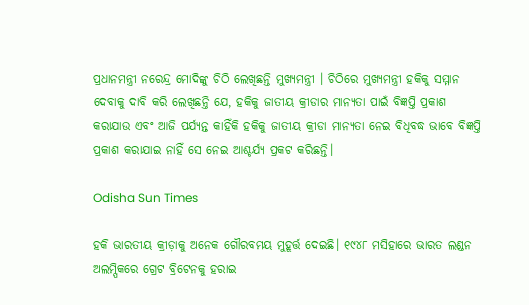ପ୍ରଧାନମନ୍ତ୍ରୀ ନରେନ୍ଦ୍ର ମୋଦିଙ୍କୁ ଚିଠି ଲେଖିଛନ୍ତି ମୁଖ୍ୟମନ୍ତ୍ରୀ । ଚିଠିରେ ମୁଖ୍ୟମନ୍ତ୍ରୀ ହକିକୁ ସମ୍ମାନ ଦେବାକୁ ଦାବି କରି ଲେଖିଛନ୍ତି ଯେ, ହକିକୁ ଜାତୀୟ କ୍ରୀଡାର ମାନ୍ୟତା ପାଇଁ ବିଜ୍ଞପ୍ତି ପ୍ରକାଶ କରାଯାଉ ଏବଂ ଆଜି ପର୍ଯ୍ୟନ୍ତ କାହିଁକି ହକିକୁ ଜାତୀୟ କ୍ରୀଡା ମାନ୍ୟତା ନେଇ ବିଧିବଦ୍ଧ ଭାବେ ବିଜ୍ଞପ୍ତି ପ୍ରକାଶ କରାଯାଇ ନାହିଁ ସେ ନେଇ ଆଶ୍ଚର୍ଯ୍ୟ ପ୍ରକଟ କରିଛନ୍ତି।

Odisha Sun Times

ହକି ଭାରତୀୟ କ୍ରୀଡ଼ାକୁ ଅନେକ ଗୌରବମୟ ମୁହୂର୍ତ୍ତ ଦେଇଛି। ୧୯୪୮ ମସିହାରେ ଭାରତ ଲଣ୍ଡନ ଅଲମ୍ପିକରେ ଗ୍ରେଟ ବ୍ରିଟେନକୁ ହରାଇ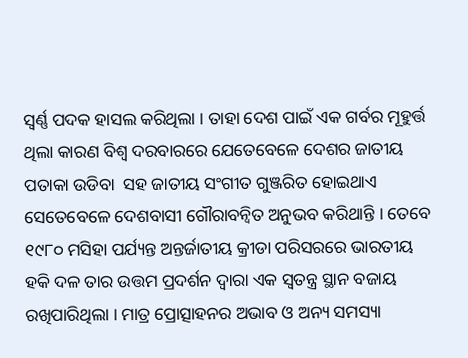ସ୍ୱର୍ଣ୍ଣ ପଦକ ହାସଲ କରିଥିଲା । ତାହା ଦେଶ ପାଇଁ ଏକ ଗର୍ବର ମୂହୁର୍ତ୍ତ ଥିଲା କାରଣ ବିଶ୍ୱ ଦରବାରରେ ଯେତେବେଳେ ଦେଶର ଜାତୀୟ ପତାକା ଉଡିବା  ସହ ଜାତୀୟ ସଂଗୀତ ଗୁଞ୍ଜରିତ ହୋଇଥାଏ ସେତେବେଳେ ଦେଶବାସୀ ଗୌରାବନ୍ୱିତ ଅନୁଭବ କରିଥାନ୍ତି । ତେବେ ୧୯୮୦ ମସିହା ପର୍ଯ୍ୟନ୍ତ ଅନ୍ତର୍ଜାତୀୟ କ୍ରୀଡା ପରିସରରେ ଭାରତୀୟ ହକି ଦଳ ତାର ଉତ୍ତମ ପ୍ରଦର୍ଶନ ଦ୍ୱାରା ଏକ ସ୍ୱତନ୍ତ୍ର ସ୍ଥାନ ବଜାୟ ରଖିପାରିଥିଲା । ମାତ୍ର ପ୍ରୋତ୍ସାହନର ଅଭାବ ଓ ଅନ୍ୟ ସମସ୍ୟା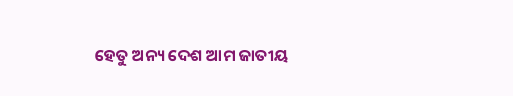ହେତୁ ଅନ୍ୟ ଦେଶ ଆମ ଜାତୀୟ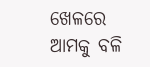ଖେଳରେ ଆମକୁ ବଳି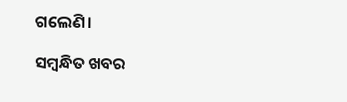ଗଲେଣି।

ସମ୍ବନ୍ଧିତ ଖବର